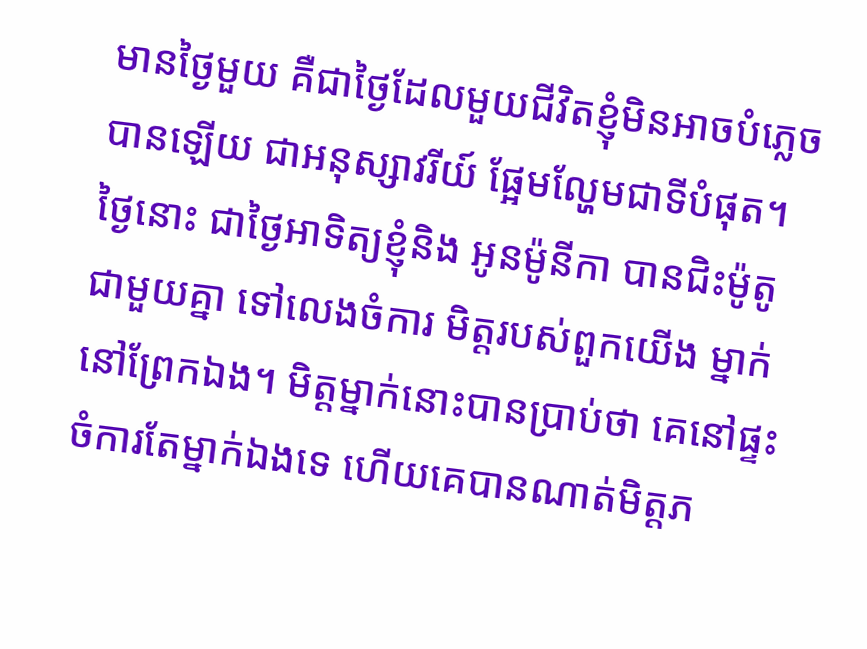មានថ្ងៃមួយ គឺជាថ្ងៃដែលមួយជីវិតខ្ញុំមិនអាចបំភ្លេចបានឡើយ ជាអនុស្សាវរីយ៍ ផ្អែមល្ហែមជាទីបំផុត។ ថ្ងៃនោះ ជាថ្ងៃអាទិត្យខ្ញុំនិង អូនម៉ូនីកា បានជិះម៉ូតូ ជាមួយគ្នា ទៅលេងចំការ មិត្តរបស់ពួកយើង ម្នាក់នៅព្រែកឯង។ មិត្តម្នាក់នោះបានប្រាប់ថា គេនៅផ្ទះចំការតែម្នាក់ឯងទេ ហើយគេបានណាត់មិត្តភ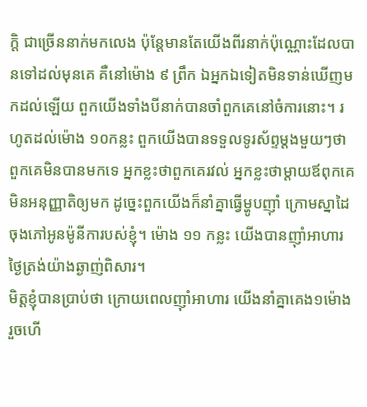កិ្ត ជាច្រើននាក់មកលេង ប៉ុន្តែមានតែយើងពីរនាក់ប៉ុណ្ណោះដែលបានទៅដល់មុនគេ គឺនៅម៉ោង ៩ ព្រឹក ឯអ្នកឯទៀតមិនទាន់ឃើញមកដល់ឡើយ ពួកយើងទាំងបីនាក់បានចាំពួកគេនៅចំការនោះ។ រហូតដល់ម៉ោង ១០កន្លះ ពួកយើងបានទទួលទូរស័ព្ទម្តងមួយៗថា ពួកគេមិនបានមកទេ អ្នកខ្លះថាពួកគេរវល់ អ្នកខ្លះថាម្តាយឪពុកគេមិនអនុញ្ញាតិឲ្យមក ដូច្នេះពួកយើងក៏នាំគ្នាធ្វើម្ហូបញ៉ាំ ក្រោមស្នាដៃចុងភៅអូនម៉ូនីការបស់ខ្ញុំ។ ម៉ោង ១១ កន្លះ យើងបានញ៉ាំអាហារថ្ងៃត្រង់យ៉ាងឆ្ងាញ់ពិសារ។
មិត្តខ្ញុំបានប្រាប់ថា ក្រោយពេលញ៉ាំអាហារ យើងនាំគ្នាគេង១ម៉ោង រួចហើ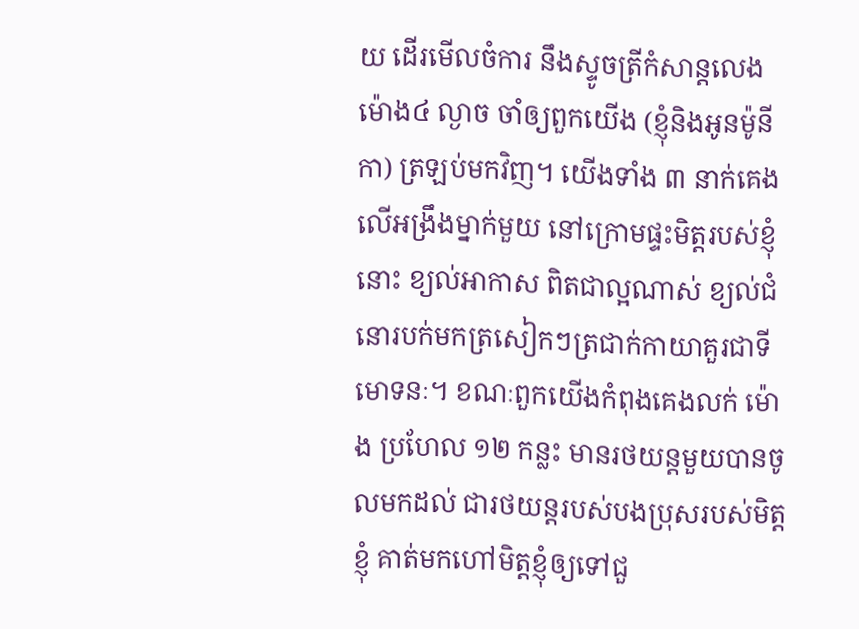យ ដើរមើលចំការ នឹងស្ទូចត្រីកំសាន្តលេង ម៉ោង៤ ល្ងាច ចាំឲ្យពួកយើង (ខ្ញុំនិងអូនម៉ូនីកា) ត្រឡប់មកវិញ។ យើងទាំង ៣ នាក់គេងលើអង្រឹងម្នាក់មួយ នៅក្រោមផ្ទះមិត្តរបស់ខ្ញុំនោះ ខ្យល់អាកាស ពិតជាល្អណាស់ ខ្យល់ជំនោរបក់មកត្រសៀកៗត្រជាក់កាយាគួរជាទីមោទនៈ។ ខណៈពួកយើងកំពុងគេងលក់ ម៉ោង ប្រហែល ១២ កន្លះ មានរថយន្តមួយបានចូលមកដល់ ជារថយន្តរបស់បងប្រុសរបស់មិត្តខ្ញុំ គាត់មកហៅមិត្តខ្ញុំឲ្យទៅជួ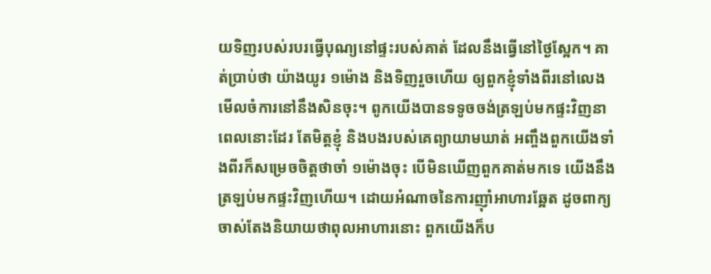យទិញរបស់របរធ្វើបុណ្យនៅផ្ទះរបស់គាត់ ដែលនឹងធ្វើនៅថ្ងៃស្អែក។ គាត់ប្រាប់ថា យ៉ាងយូរ ១ម៉ោង និងទិញរួចហើយ ឲ្យពួកខ្ញុំទាំងពីរនៅលេងមើលចំការនៅនឹងសិនចុះ។ ពូកយើងបានទទូចចង់ត្រឡប់មកផ្ទះវិញនាពេលនោះដែរ តែមិត្តខ្ញុំ និងបងរបស់គេព្យាយាមឃាត់ អញ្ចឹងពួកយើងទាំងពីរក៏សម្រេចចិត្តថាចាំ ១ម៉ោងចុះ បើមិនឃើញពួកគាត់មកទេ យើងនឹងត្រឡប់មកផ្ទះវិញហើយ។ ដោយអំណាចនៃការញ៉ាំអាហារឆ្អែត ដូចពាក្យចាស់តែងនិយាយថាពុលអាហារនោះ ពួកយើងក៏ប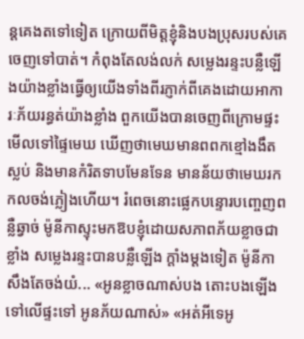ន្តគេងតទៅទៀត ក្រោយពីមិត្តខ្ញុំនិងបងប្រុសរបស់គេចេញទៅបាត់។ កំពុងតែលង់លក់ សម្លេងរន្ទះបន្លឺឡើងយ៉ាងខ្លាំងធ្វើឲ្យយើងទាំងពីរភ្ញាក់ពីគេងដោយអាការៈភ័យរន្ធត់យ៉ាងខ្លាំង ពួកយើងបានចេញពីក្រោមផ្ទះមើលទៅផ្ទៃមេឃ ឃើញថាមេឃមានពពកខ្មៅងងឹតស្លប់ និងមានកំរិតទាបមែនទែន មានន័យថាមេឃរកកលចង់ភ្លៀងហើយ។ រំពេចនោះផ្លេកបន្ទោរបញ្ចេញពន្លឺឆ្វាច់ ម៉ូនីកាស្ទុះមកឱបខ្ញុំដោយសភាពភ័យខ្លាចជាខ្លាំង សម្លេងរន្ទះបានបន្លឺឡើង ក្តាំងម្តងទៀត ម៉ូនីកាសឹងតែចង់យំ... «អូនខ្លាចណាស់បង តោះបងឡើងទៅលើផ្ទះទៅ អូនភ័យណាស់» «អត់អីទេអូ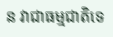ន វាជាធម្មជាតិទេ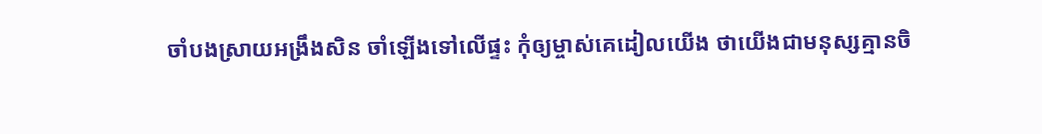ចាំបងស្រាយអង្រឹងសិន ចាំឡើងទៅលើផ្ទះ កុំឲ្យម្ចាស់គេដៀលយើង ថាយើងជាមនុស្សគ្មានចិ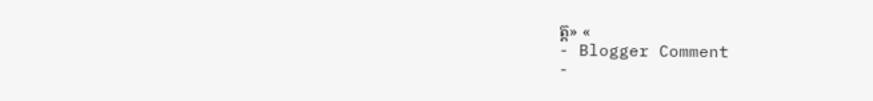ត្ត» «
- Blogger Comment
-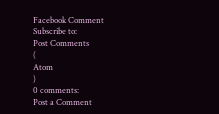Facebook Comment
Subscribe to:
Post Comments
(
Atom
)
0 comments:
Post a Comment